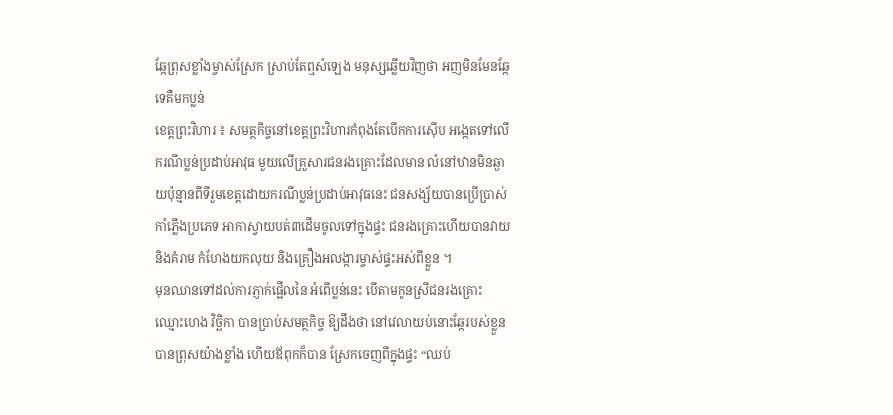ឆ្កែព្រុសខ្លាំងម្ចាស់ស្រែក ស្រាប់តែឮសំឡេង មនុស្សឆ្លើយវិញថា អញមិនមែនឆ្កែទេគឺមកប្លន់
ខេត្ដព្រះវិហារ ៖ សមត្ថកិច្ចនៅខេត្ដព្រះវិហារកំពុងតែបើកការស៊ើប អង្កេតទៅលើករណីប្លន់ប្រដាប់អាវុធ មួយលើគ្រួសារជនរងគ្រោះដែលមាន លំនៅឋានមិនឆ្ងាយប៉ុន្មានពីទីរួមខេត្ដដោយករណីប្លន់ប្រដាប់អាវុធនេះ ជនសង្ស័យបានប្រើប្រាស់កាំភ្លើងប្រភេទ អាកាស្វាយបត់៣ដើមចូលទៅក្នុងផ្ទះ ជនរងគ្រោះហើយបានវាយ និងគំរាម កំហែងយកលុយ និងគ្រឿងអលង្ការម្ចាស់ផ្ទះអស់ពីខ្លួន ។
មុនឈានទៅដល់ការភ្ញាក់ផ្អើលនៃ អំពើប្លន់នេះ បើតាមកូនស្រីជនរងគ្រោះ ឈ្មោះហេង វិច្ឆិកា បានប្រាប់សមត្ថកិច្ច ឱ្យដឹងថា នៅវេលាយប់នោះឆ្កែរបស់ខ្លួន បានព្រុសយ៉ាងខ្លាំង ហើយឪពុកក៏បាន ស្រែកចេញពីក្នុងផ្ទះ “ឈប់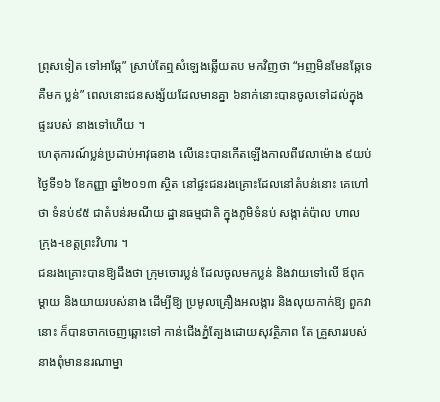ព្រុសទៀត ទៅអាឆ្កែ” ស្រាប់តែឮសំឡេងឆ្លើយតប មកវិញថា “អញមិនមែនឆ្កែទេ គឺមក ប្លន់” ពេលនោះជនសង្ស័យដែលមានគ្នា ៦នាក់នោះបានចូលទៅដល់ក្នុងផ្ទះរបស់ នាងទៅហើយ ។
ហេតុការណ៍ប្លន់ប្រដាប់អាវុធខាង លើនេះបានកើតឡើងកាលពីវេលាម៉ោង ៩យប់ ថ្ងៃទី១៦ ខែកញ្ញា ឆ្នាំ២០១៣ ស្ថិត នៅផ្ទះជនរងគ្រោះដែលនៅតំបន់នោះ គេហៅថា ទំនប់៩៥ ជាតំបន់រមណីយ ដ្ឋានធម្មជាតិ ក្នុងភូមិទំនប់ សង្កាត់ប៉ាល ហាល ក្រុង-ខេត្ដព្រះវិហារ ។
ជនរងគ្រោះបានឱ្យដឹងថា ក្រុមចោរប្លន់ ដែលចូលមកប្លន់ និងវាយទៅលើ ឪពុកម្ដាយ និងយាយរបស់នាង ដើម្បីឱ្យ ប្រមូលគ្រឿងអលង្ការ និងលុយកាក់ឱ្យ ពួកវានោះ ក៏បានចាកចេញឆ្ពោះទៅ កាន់ជើងភ្នំត្បែងដោយសុវត្ថិភាព តែ គ្រួសាររបស់នាងពុំមាននរណាម្នា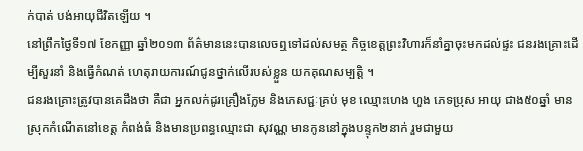ក់បាត់ បង់អាយុជីវិតឡើយ ។
នៅព្រឹកថ្ងៃទី១៧ ខែកញ្ញា ឆ្នាំ២០១៣ ព័ត៌មាននេះបានលេចឮទៅដល់សមត្ថ កិច្ចខេត្ដព្រះវិហារក៏នាំគ្នាចុះមកដល់ផ្ទះ ជនរងគ្រោះដើម្បីសួរនាំ និងធ្វើកំណត់ ហេតុរាយការណ៍ជូនថ្នាក់លើរបស់ខ្លួន យកគុណសម្បត្ដិ ។
ជនរងគ្រោះត្រូវបានគេដឹងថា គឺជា អ្នកលក់ដូរគ្រឿងក្លែម និងភេសជ្ជៈគ្រប់ មុខ ឈ្មោះហេង ហួង ភេទប្រុស អាយុ ជាង៥០ឆ្នាំ មានស្រុកកំណើតនៅខេត្ដ កំពង់ធំ និងមានប្រពន្ធឈ្មោះជា សុវណ្ណ មានកូននៅក្នុងបន្ទុក២នាក់ រួមជាមួយ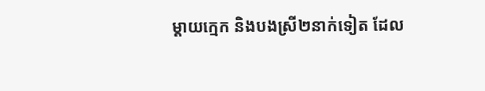ម្ដាយក្មេក និងបងស្រី២នាក់ទៀត ដែល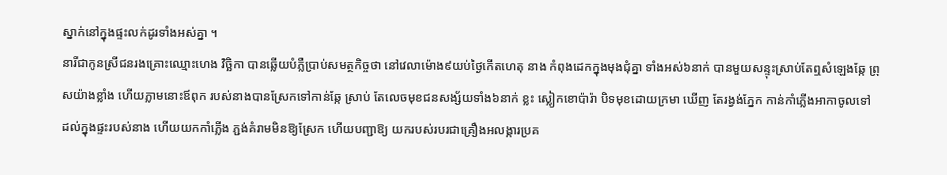ស្នាក់នៅក្នុងផ្ទះលក់ដូរទាំងអស់គ្នា ។
នារីជាកូនស្រីជនរងគ្រោះឈ្មោះហេង វិច្ឆិកា បានឆ្លើយបំភ្លឺប្រាប់សមត្ថកិច្ចថា នៅវេលាម៉ោង៩យប់ថ្ងៃកើតហេតុ នាង កំពុងដេកក្នុងមុងជុំគ្នា ទាំងអស់៦នាក់ បានមួយសន្ទុះស្រាប់តែឮសំឡេងឆ្កែ ព្រុសយ៉ាងខ្លាំង ហើយភ្លាមនោះឪពុក របស់នាងបានស្រែកទៅកាន់ឆ្កែ ស្រាប់ តែលេចមុខជនសង្ស័យទាំង៦នាក់ ខ្លះ ស្លៀកខោប៉ារ៉ា បិទមុខដោយក្រមា ឃើញ តែរង្វង់ភ្នែក កាន់កាំភ្លើងអាកាចូលទៅ ដល់ក្នុងផ្ទះរបស់នាង ហើយយកកាំភ្លើង ភ្ជង់គំរាមមិនឱ្យស្រែក ហើយបញ្ជាឱ្យ យករបស់របរជាគ្រឿងអលង្ការប្រគ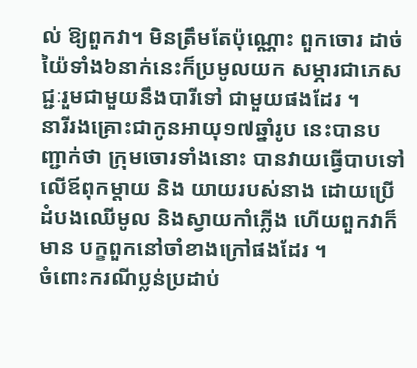ល់ ឱ្យពួកវា។ មិនត្រឹមតែប៉ុណ្ណោះ ពួកចោរ ដាច់យ៉ៃទាំង៦នាក់នេះក៏ប្រមូលយក សម្ភារជាភេសជ្ជៈរួមជាមួយនឹងបារីទៅ ជាមួយផងដែរ ។
នារីរងគ្រោះជាកូនអាយុ១៧ឆ្នាំរូប នេះបានបញ្ជាក់ថា ក្រុមចោរទាំងនោះ បានវាយធ្វើបាបទៅលើឪពុកម្ដាយ និង យាយរបស់នាង ដោយប្រើដំបងឈើមូល និងស្វាយកាំភ្លើង ហើយពួកវាក៏មាន បក្ខពួកនៅចាំខាងក្រៅផងដែរ ។
ចំពោះករណីប្លន់ប្រដាប់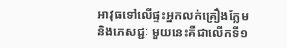អាវុធទៅលើផ្ទះអ្នកលក់គ្រឿងក្លែម និងភេសជ្ជៈ មួយនេះគឺជាលើកទី១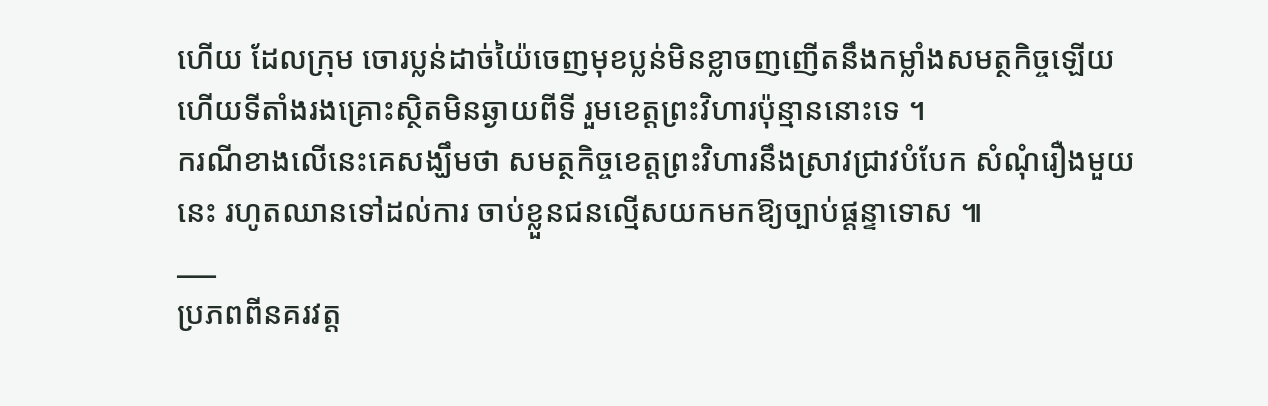ហើយ ដែលក្រុម ចោរប្លន់ដាច់យ៉ៃចេញមុខប្លន់មិនខ្លាចញញើតនឹងកម្លាំងសមត្ថកិច្ចឡើយ ហើយទីតាំងរងគ្រោះស្ថិតមិនឆ្ងាយពីទី រួមខេត្ដព្រះវិហារប៉ុន្មាននោះទេ ។
ករណីខាងលើនេះគេសង្ឃឹមថា សមត្ថកិច្ចខេត្ដព្រះវិហារនឹងស្រាវជ្រាវបំបែក សំណុំរឿងមួយនេះ រហូតឈានទៅដល់ការ ចាប់ខ្លួនជនល្មើសយកមកឱ្យច្បាប់ផ្ដន្ទាទោស ៕
___
ប្រភពពីនគរវត្ត